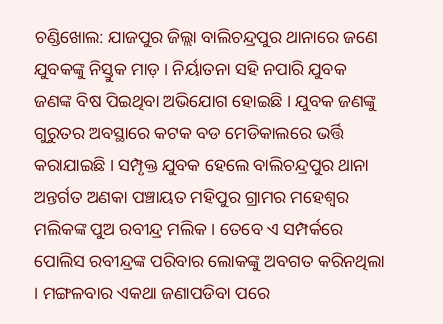ଚଣ୍ଡିଖୋଲ: ଯାଜପୁର ଜିଲ୍ଲା ବାଲିଚନ୍ଦ୍ରପୁର ଥାନାରେ ଜଣେ ଯୁବକଙ୍କୁ ନିସ୍ତୁକ ମାଡ଼ । ନିର୍ୟାତନା ସହି ନପାରି ଯୁବକ ଜଣଙ୍କ ବିଷ ପିଇଥିବା ଅଭିଯୋଗ ହୋଇଛି । ଯୁବକ ଜଣଙ୍କୁ ଗୁରୁତର ଅବସ୍ଥାରେ କଟକ ବଡ ମେଡିକାଲରେ ଭର୍ତ୍ତି କରାଯାଇଛି । ସମ୍ପୃକ୍ତ ଯୁବକ ହେଲେ ବାଲିଚନ୍ଦ୍ରପୁର ଥାନା ଅନ୍ତର୍ଗତ ଅଣକା ପଞ୍ଚାୟତ ମହିପୁର ଗ୍ରାମର ମହେଶ୍ବର ମଲିକଙ୍କ ପୁଅ ରବୀନ୍ଦ୍ର ମଲିକ । ତେବେ ଏ ସମ୍ପର୍କରେ ପୋଲିସ ରବୀନ୍ଦ୍ରଙ୍କ ପରିବାର ଲୋକଙ୍କୁ ଅବଗତ କରିନଥିଲା । ମଙ୍ଗଳବାର ଏକଥା ଜଣାପଡିବା ପରେ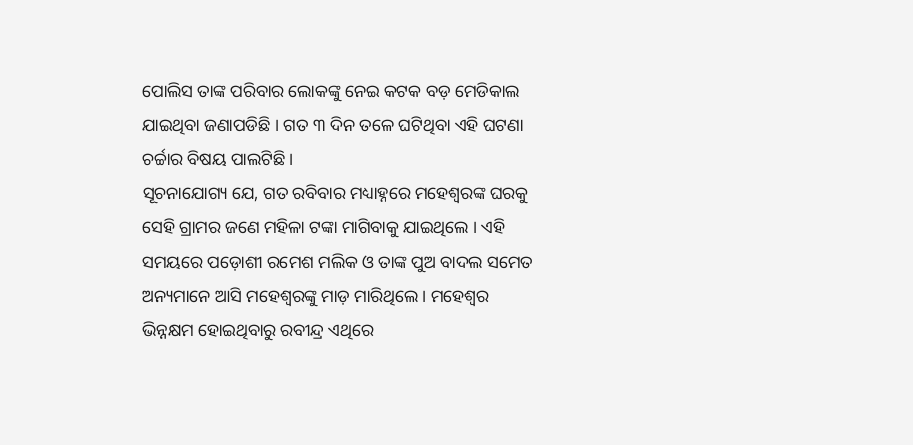ପୋଲିସ ତାଙ୍କ ପରିବାର ଲୋକଙ୍କୁ ନେଇ କଟକ ବଡ଼ ମେଡିକାଲ ଯାଇଥିବା ଜଣାପଡିଛି । ଗତ ୩ ଦିନ ତଳେ ଘଟିଥିବା ଏହି ଘଟଣା ଚର୍ଚ୍ଚାର ବିଷୟ ପାଲଟିଛି ।
ସୂଚନାଯୋଗ୍ୟ ଯେ, ଗତ ରବିବାର ମଧ୍ୟାହ୍ନରେ ମହେଶ୍ବରଙ୍କ ଘରକୁ ସେହି ଗ୍ରାମର ଜଣେ ମହିଳା ଟଙ୍କା ମାଗିବାକୁ ଯାଇଥିଲେ । ଏହି ସମୟରେ ପଡ଼ୋଶୀ ରମେଶ ମଲିକ ଓ ତାଙ୍କ ପୁଅ ବାଦଲ ସମେତ ଅନ୍ୟମାନେ ଆସି ମହେଶ୍ଵରଙ୍କୁ ମାଡ଼ ମାରିଥିଲେ । ମହେଶ୍ଵର ଭିନ୍ନକ୍ଷମ ହୋଇଥିବାରୁ ରବୀନ୍ଦ୍ର ଏଥିରେ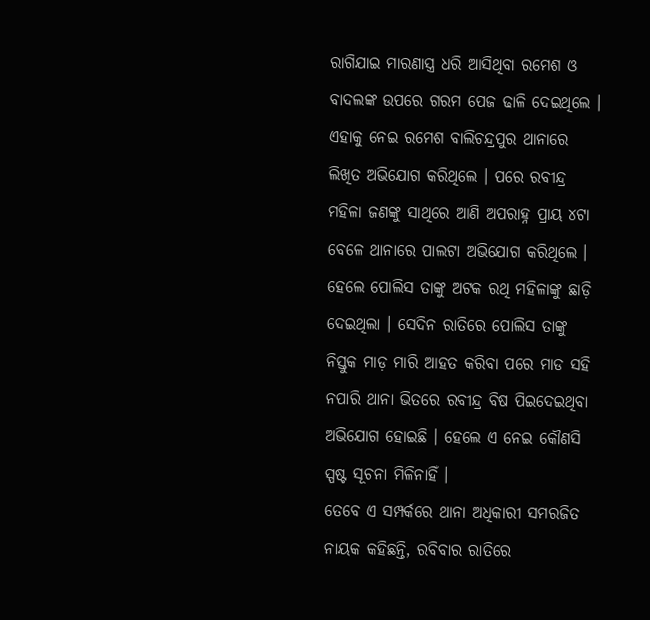ରାଗିଯାଇ ମାରଣାସ୍ତ୍ର ଧରି ଆସିଥିବା ରମେଶ ଓ ବାଦଲଙ୍କ ଉପରେ ଗରମ ପେଜ ଢାଳି ଦେଇଥିଲେ । ଏହାକୁ ନେଇ ରମେଶ ବାଲିଚନ୍ଦ୍ରପୁର ଥାନାରେ ଲିଖିତ ଅଭିଯୋଗ କରିଥିଲେ । ପରେ ରବୀନ୍ଦ୍ର ମହିଳା ଜଣଙ୍କୁ ସାଥିରେ ଆଣି ଅପରାହ୍ନ ପ୍ରାୟ ୪ଟା ବେଳେ ଥାନାରେ ପାଲଟା ଅଭିଯୋଗ କରିଥିଲେ । ହେଲେ ପୋଲିସ ତାଙ୍କୁ ଅଟକ ରଥି ମହିଳାଙ୍କୁ ଛାଡ଼ି ଦେଇଥିଲା । ସେଦିନ ରାତିରେ ପୋଲିସ ତାଙ୍କୁ ନିସ୍ତୁକ ମାଡ଼ ମାରି ଆହତ କରିବା ପରେ ମାଡ ସହି ନପାରି ଥାନା ଭିତରେ ରବୀନ୍ଦ୍ର ବିଷ ପିଇଦେଇଥିବା ଅଭିଯୋଗ ହୋଇଛି । ହେଲେ ଏ ନେଇ କୌଣସି ସ୍ପଷ୍ଟ ସୂଚନା ମିଳିନାହିଁ ।
ତେବେ ଏ ସମ୍ପର୍କରେ ଥାନା ଅଧିକାରୀ ସମରଜିତ ନାୟକ କହିଛନ୍ତି, ରବିବାର ରାତିରେ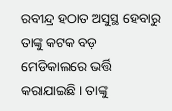ରବୀନ୍ଦ୍ର ହଠାତ ଅସୁସ୍ଥ ହେବାରୁ ତାଙ୍କୁ କଟକ ବଡ଼ ମେଡିକାଲରେ ଭର୍ତ୍ତି କରାଯାଇଛି । ତାଙ୍କୁ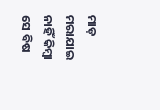ମାଡ଼ ମରାଯାଇ ନାହିଁ କିମ୍ବା ସେ ବିଷ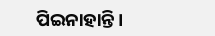ପିଇନାହାନ୍ତି ।